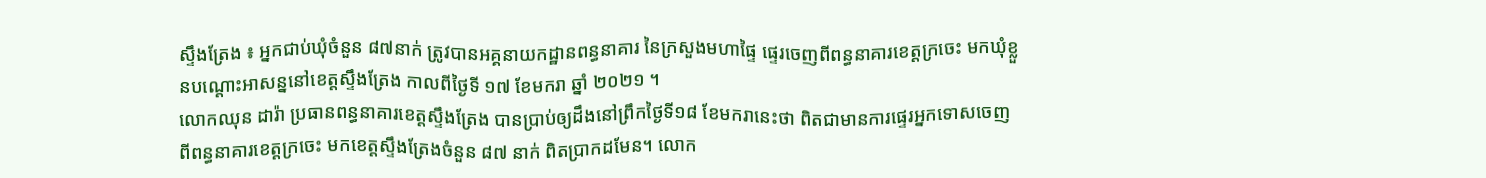ស្ទឹងត្រែង ៖ អ្នកជាប់ឃុំចំនួន ៨៧នាក់ ត្រូវបានអគ្គនាយកដ្ឋានពន្ធនាគារ នៃក្រសួងមហាផ្ទៃ ផ្ទេរចេញពីពន្ធនាគារខេត្តក្រចេះ មកឃុំខ្លួនបណ្តោះអាសន្ននៅខេត្តស្ទឹងត្រែង កាលពីថ្ងៃទី ១៧ ខែមករា ឆ្នាំ ២០២១ ។
លោកឈុន ដារ៉ា ប្រធានពន្ធនាគារខេត្តស្ទឹងត្រែង បានប្រាប់ឲ្យដឹងនៅព្រឹកថ្ងៃទី១៨ ខែមករានេះថា ពិតជាមានការផ្ទេរអ្នកទោសចេញពីពន្ធនាគារខេត្តក្រចេះ មកខេត្តស្ទឹងត្រែងចំនួន ៨៧ នាក់ ពិតប្រាកដមែន។ លោក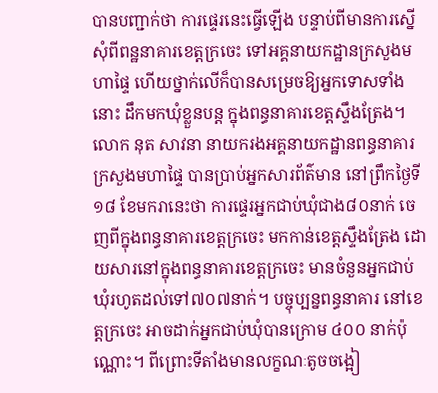បានបញ្ជាក់ថា ការផ្ទេរនេះធ្វើឡើង បន្ទាប់ពីមានការស្នើសុំពីពន្ឋនាគារខេត្តក្រចេះ ទៅអគ្គនាយកដ្ឋានក្រសួងមហាផ្ទៃ ហើយថ្នាក់លើក៏បានសម្រេចឱ្យអ្នកទោសទាំងនោះ ដឹកមកឃុំខ្លួនបន្ត ក្នុងពន្ធនាគារខេត្តស្ទឹងត្រែង។
លោក នុត សាវនា នាយករងអគ្គនាយកដ្ឋានពន្ធនាគារក្រសួងមហាផ្ទៃ បានប្រាប់អ្នកសារព័ត៌មាន នៅព្រឹកថ្ងៃទី ១៨ ខែមករានេះថា ការផ្ទេរអ្នកជាប់ឃុំជាង៨០នាក់ ចេញពីក្នុងពន្ធនាគារខេត្តក្រចេះ មកកាន់ខេត្តស្ទឹងត្រែង ដោយសារនៅក្នុងពន្ធនាគារខេត្តក្រចេះ មានចំនួនអ្នកជាប់ឃុំរហូតដល់ទៅ៧០៧នាក់។ បច្ចុប្បន្នពន្ធនាគារ នៅខេត្តក្រចេះ អាចដាក់អ្នកជាប់ឃុំបានក្រោម ៤០០ នាក់ប៉ុណ្ណោះ។ ពីព្រោះទីតាំងមានលក្ខណៈតូចចង្អៀ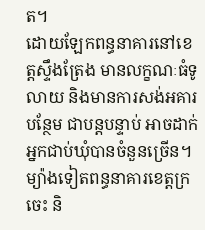ត។
ដោយឡែកពន្ធនាគារនៅខេត្តស្ទឹងត្រែង មានលក្ខណៈធំទូលាយ និងមានការសង់អគារបន្ថែម ជាបន្តបន្ទាប់ អាចដាក់អ្នកជាប់ឃុំបានចំនួនច្រើន។ ម្យ៉ាងទៀតពន្ធនាគារខេត្តក្រចេះ និ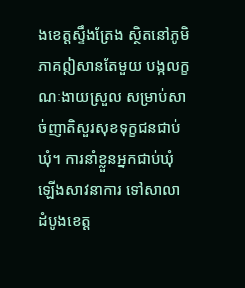ងខេត្តស្ទឹងត្រែង ស្ថិតនៅភូមិភាគឦសានតែមួយ បង្កលក្ខណៈងាយស្រួល សម្រាប់សាច់ញាតិសួរសុខទុក្ខជនជាប់ឃុំ។ ការនាំខ្លួនអ្នកជាប់ឃុំឡើងសាវនាការ ទៅសាលាដំបូងខេត្ត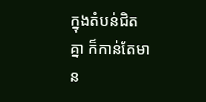ក្នុងតំបន់ជិតគ្នា ក៏កាន់តែមាន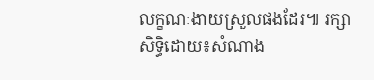លក្ខណៈងាយស្រួលផងដែរ៕ រក្សាសិទ្ធិដោយ៖សំណាង